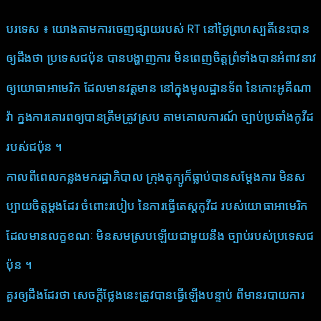បរទេស ៖ យោងតាមការចេញផ្សាយរបស់ RT នៅថ្ងៃព្រហស្បតិ៍នេះបានឲ្យដឹងថា ប្រទេសជប៉ុន បានបង្ហាញការ មិនពេញចិត្តព្រំទាំងបានអំពាវនាវ ឲ្យយោធាអាមេរិក ដែលមានវត្តមាន នៅក្នុងមូលដ្ឋានទ័ព នៃកោះអូគីណាវ៉ា ក្នងការគោរពឲ្យបានត្រឹមត្រូវស្រប តាមគោលការណ៍ ច្បាប់ប្រឆាំងកូវីដ របស់ជប៉ុន ។
កាលពីពេលកន្លងមករដ្ឋាភិបាល ក្រុងតូក្យូក៏ធ្លាប់បានសម្តែងការ មិនសប្បាយចិត្តម្តងដែរ ចំពោះរបៀប នៃការធ្វើតេស្តកូវីដ របស់យោធាអាមេរិកដែលមានលក្ខខណៈ មិនសមស្របឡើយជាមួយនឹង ច្បាប់របស់ប្រទេសជប៉ុន ។
គួរឲ្យដឹងដែរថា សេចក្តីថ្លែងនេះត្រូវបានធ្វើឡើងបន្ទាប់ ពីមានរបាយការ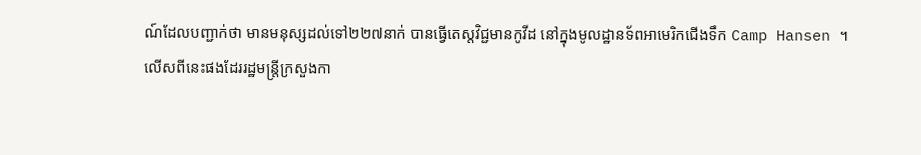ណ៍ដែលបញ្ជាក់ថា មានមនុស្សដល់ទៅ២២៧នាក់ បានធ្វើតេស្តវិជ្ជមានកូវីដ នៅក្នុងមូលដ្ឋានទ័ពអាមេរិកជើងទឹក Camp Hansen ។
លើសពីនេះផងដែររដ្ឋមន្ត្រីក្រសួងកា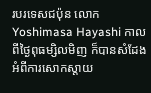របរទេសជប៉ុន លោក Yoshimasa Hayashi កាលពីថ្ងៃពុធម្សិលមិញ ក៏បានសំដែង អំពីការសោកស្តាយ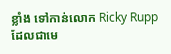ខ្លាំង ទៅកាន់លោក Ricky Rupp ដែលជាមេ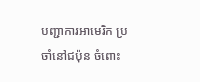បញ្ជាការអាមេរិក ប្រចាំនៅជប៉ុន ចំពោះ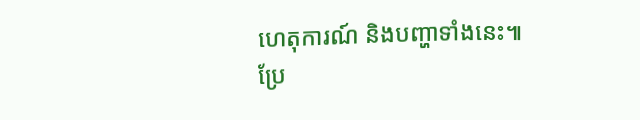ហេតុការណ៍ និងបញ្ហាទាំងនេះ៕
ប្រែ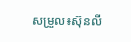សម្រួល៖ស៊ុនលី